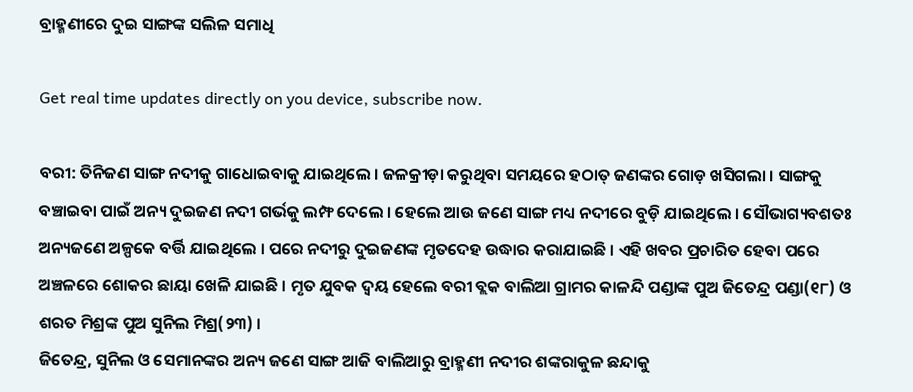ବ୍ରାହ୍ମଣୀରେ ଦୁଇ ସାଙ୍ଗଙ୍କ ସଲିଳ ସମାଧି

Get real time updates directly on you device, subscribe now.

ବରୀ: ତିନିଜଣ ସାଙ୍ଗ ନଦୀକୁ ଗାଧୋଇବାକୁ ଯାଇଥିଲେ । ଜଳକ୍ରୀଡ଼ା କରୁଥିବା ସମୟରେ ହଠାତ୍ ଜଣଙ୍କର ଗୋଡ଼ ଖସିଗଲା । ସାଙ୍ଗକୁ ବଞ୍ଚାଇବା ପାଇଁ ଅନ୍ୟ ଦୁଇଜଣ ନଦୀ ଗର୍ଭକୁ ଲମ୍ଫ ଦେଲେ । ହେଲେ ଆଉ ଜଣେ ସାଙ୍ଗ ମଧ୍ୟ ନଦୀରେ ବୁଡ଼ି ଯାଇଥିଲେ । ସୌଭାଗ୍ୟବଶତଃ ଅନ୍ୟଜଣେ ଅଳ୍ପକେ ବର୍ତ୍ତି ଯାଇଥିଲେ । ପରେ ନଦୀରୁ ଦୁଇଜଣଙ୍କ ମୃତଦେହ ଉଦ୍ଧାର କରାଯାଇଛି । ଏହି ଖବର ପ୍ରଚାରିତ ହେବା ପରେ ଅଞ୍ଚଳରେ ଶୋକର ଛାୟା ଖେଳି ଯାଇଛି । ମୃତ ଯୁବକ ଦ୍ୱୟ ହେଲେ ବରୀ ବ୍ଲକ ବାଲିଆ ଗ୍ରାମର କାଳନ୍ଦି ପଣ୍ଡାଙ୍କ ପୁଅ ଜିତେନ୍ଦ୍ର ପଣ୍ଡା(୧୮) ଓ ଶରତ ମିଶ୍ରଙ୍କ ପୁଅ ସୁନିଲ ମିଶ୍ର(୨୩) ।
ଜିତେନ୍ଦ୍ର, ସୁନିଲ ଓ ସେମାନଙ୍କର ଅନ୍ୟ ଜଣେ ସାଙ୍ଗ ଆଜି ବାଲିଆରୁ ବ୍ରାହ୍ମଣୀ ନଦୀର ଶଙ୍କରାକୁଳ ଛନ୍ଦାକୁ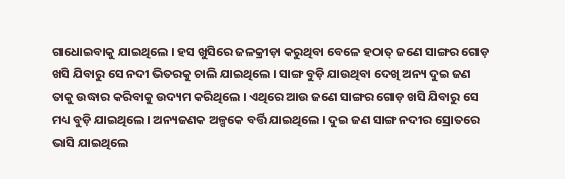ଗାଧୋଇବାକୁ ଯାଇଥିଲେ । ହସ ଖୁସିରେ ଜଳକ୍ରୀଡ଼ା କରୁଥିବା ବେଳେ ହଠାତ୍ ଜଣେ ସାଙ୍ଗର ଗୋଡ଼ ଖସି ଯିବାରୁ ସେ ନଦୀ ଭିତରକୁ ଚାଲି ଯାଇଥିଲେ । ସାଙ୍ଗ ବୁଡ଼ି ଯାଉଥିବା ଦେଖି ଅନ୍ୟ ଦୁଇ ଜଣ ତାକୁ ଉଦ୍ଧାର କରିବାକୁ ଉଦ୍ୟମ କରିଥିଲେ । ଏଥିରେ ଆଉ ଜଣେ ସାଙ୍ଗର ଗୋଡ଼ ଖସି ଯିବାରୁ ସେ ମଧ୍ୟ ବୁଡ଼ି ଯାଇଥିଲେ । ଅନ୍ୟଜଣକ ଅଳ୍ପକେ ବର୍ତ୍ତି ଯାଇଥିଲେ । ଦୁଇ ଜଣ ସାଙ୍ଗ ନଦୀର ସ୍ରୋତରେ ଭାସି ଯାଇଥିଲେ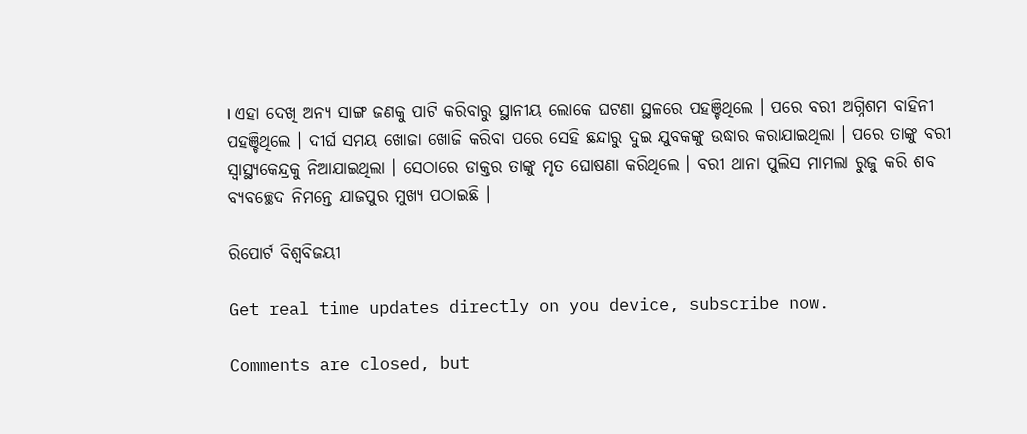। ଏହା ଦେଖି ଅନ୍ୟ ସାଙ୍ଗ ଜଣକୁ ପାଟି କରିବାରୁ ସ୍ଥାନୀୟ ଲୋକେ ଘଟଣା ସ୍ଥଳରେ ପହଞ୍ଚିଥିଲେ । ପରେ ବରୀ ଅଗ୍ନିଶମ ବାହିନୀ ପହଞ୍ଚିଥିଲେ । ଦୀର୍ଘ ସମୟ ଖୋଜା ଖୋଜି କରିବା ପରେ ସେହି ଛନ୍ଦାରୁ ଦୁଇ ଯୁବକଙ୍କୁ ଉଦ୍ଧାର କରାଯାଇଥିଲା । ପରେ ତାଙ୍କୁ ବରୀ ସ୍ୱାସ୍ଥ୍ୟକେନ୍ଦ୍ରକୁ ନିଆଯାଇଥିଲା । ସେଠାରେ ଡାକ୍ତର ତାଙ୍କୁ ମୃତ ଘୋଷଣା କରିଥିଲେ । ବରୀ ଥାନା ପୁଲିସ ମାମଲା ରୁଜୁ କରି ଶବ ବ୍ୟବଚ୍ଛେଦ ନିମନ୍ତେ ଯାଜପୁର ମୁଖ୍ୟ ପଠାଇଛି ।

ରିପୋର୍ଟ ବିଶ୍ୱବିଜୟୀ

Get real time updates directly on you device, subscribe now.

Comments are closed, but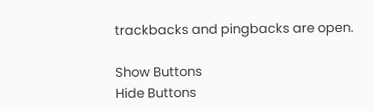trackbacks and pingbacks are open.

Show Buttons
Hide Buttons